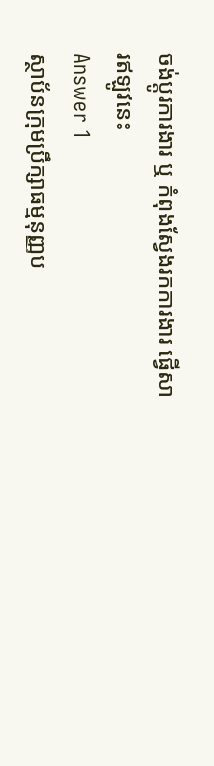ចង់ប្តូរការងារ ឬ កំពុងស្វែងរកការងារ ផ្វើសារឥឡូវនេះ
Answer 1
ស្ថាប័នក្រុមប្រឹក្សាធម្មនុញ្ញប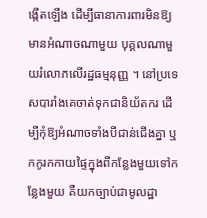ង្កើតឡើង ដើម្បីធានាការពារមិនឱ្យមានអំណាចណាមួយ បុគ្គលណាមួយរំលោភលើរដ្ឋធម្មនុញ្ញ ។ នៅប្រទេសបារាំងគេចាត់ទុកជានិយ័តករ ដើម្បីកុំឱ្យអំណាចទាំងបីជាន់ជើងគ្នា ឬកកូរកកាយផ្ទៃក្នុងពីកន្លែងមួយទៅកន្លែងមួយ គឺយកច្បាប់ជាមូលដ្ឋា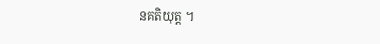នគតិយុត្ត ។